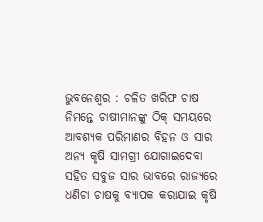ଭୁବନେଶ୍ୱର : ଚଳିତ ଖରିଫ ଚାଷ ନିମନ୍ତେ ଚାଷୀମାନଙ୍କୁ ଠିକ୍ ସମୟରେ ଆବଶ୍ୟକ ପରିମାଣର ବିହନ ଓ ସାର ଅନ୍ୟ କୃଷି ସାମଗ୍ରୀ ଯୋଗାଇଦେବା ସହିତ ସବୁଜ ସାର ଭାବରେ ରାଜ୍ୟରେ ଧଣିଚା ଚାଷକୁ ବ୍ୟାପକ କରାଯାଇ କୃଷି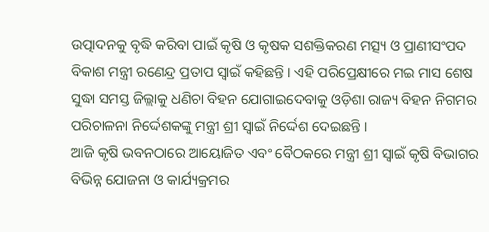ଉତ୍ପାଦନକୁ ବୃଦ୍ଧି କରିବା ପାଇଁ କୃଷି ଓ କୃଷକ ସଶକ୍ତିକରଣ ମତ୍ସ୍ୟ ଓ ପ୍ରାଣୀସଂପଦ ବିକାଶ ମନ୍ତ୍ରୀ ରଣେନ୍ଦ୍ର ପ୍ରତାପ ସ୍ୱାଇଁ କହିଛନ୍ତି । ଏହି ପରିପ୍ରେକ୍ଷୀରେ ମଇ ମାସ ଶେଷ ସୁଦ୍ଧା ସମସ୍ତ ଜିଲ୍ଲାକୁ ଧଣିଚା ବିହନ ଯୋଗାଇଦେବାକୁ ଓଡ଼ିଶା ରାଜ୍ୟ ବିହନ ନିଗମର ପରିଚାଳନା ନିର୍ଦ୍ଦେଶକଙ୍କୁ ମନ୍ତ୍ରୀ ଶ୍ରୀ ସ୍ୱାଇଁ ନିର୍ଦ୍ଦେଶ ଦେଇଛନ୍ତି ।
ଆଜି କୃଷି ଭବନଠାରେ ଆୟୋଜିତ ଏବଂ ବୈଠକରେ ମନ୍ତ୍ରୀ ଶ୍ରୀ ସ୍ୱାଇଁ କୃଷି ବିଭାଗର ବିଭିନ୍ନ ଯୋଜନା ଓ କାର୍ଯ୍ୟକ୍ରମର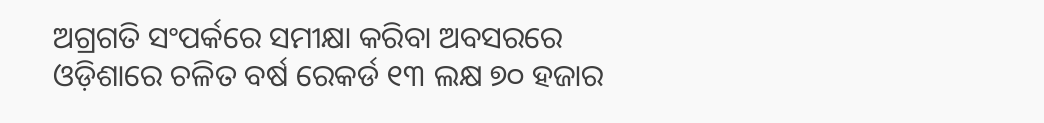ଅଗ୍ରଗତି ସଂପର୍କରେ ସମୀକ୍ଷା କରିବା ଅବସରରେ ଓଡ଼ିଶାରେ ଚଳିତ ବର୍ଷ ରେକର୍ଡ ୧୩ ଲକ୍ଷ ୭୦ ହଜାର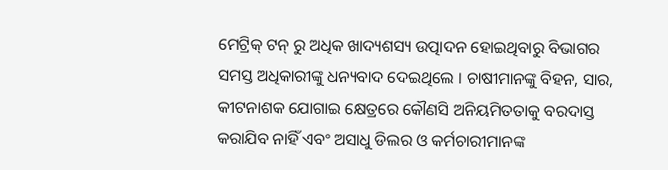ମେଟ୍ରିକ୍ ଟନ୍ ରୁ ଅଧିକ ଖାଦ୍ୟଶସ୍ୟ ଉତ୍ପାଦନ ହୋଇଥିବାରୁ ବିଭାଗର ସମସ୍ତ ଅଧିକାରୀଙ୍କୁ ଧନ୍ୟବାଦ ଦେଇଥିଲେ । ଚାଷୀମାନଙ୍କୁ ବିହନ, ସାର, କୀଟନାଶକ ଯୋଗାଇ କ୍ଷେତ୍ରରେ କୌଣସି ଅନିୟମିତତାକୁ ବରଦାସ୍ତ କରାଯିବ ନାହିଁ ଏବଂ ଅସାଧୁ ଡିଲର ଓ କର୍ମଚାରୀମାନଙ୍କ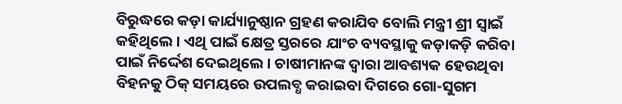ବିରୁଦ୍ଧରେ କଡ଼ା କାର୍ଯ୍ୟାନୁଷ୍ଠାନ ଗ୍ରହଣ କରାଯିବ ବୋଲି ମନ୍ତ୍ରୀ ଶ୍ରୀ ସ୍ୱାଇଁ କହିଥିଲେ । ଏଥି ପାଇଁ କ୍ଷେତ୍ର ସ୍ତରରେ ଯାଂଚ ବ୍ୟବସ୍ଥାକୁ କଡ଼ାକଡ଼ି କରିବା ପାଇଁ ନିର୍ଦ୍ଦେଶ ଦେଇଥିଲେ । ଚାଷୀମାନଙ୍କ ଦ୍ୱାରା ଆବଶ୍ୟକ ହେଉଥିବା ବିହନକୁ ଠିକ୍ ସମୟରେ ଉପଲବ୍ଧ କରାଇବା ଦିଗରେ ଗୋ-ସୁଗମ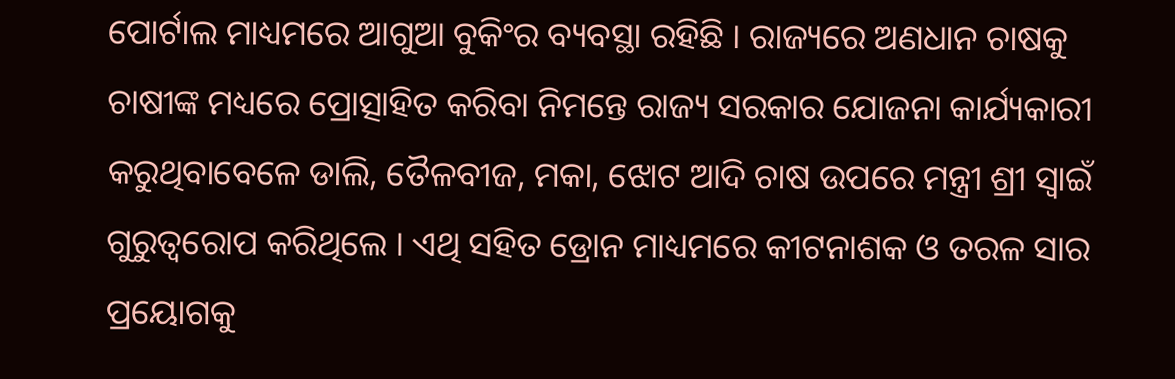ପୋର୍ଟାଲ ମାଧ୍ୟମରେ ଆଗୁଆ ବୁକିଂର ବ୍ୟବସ୍ଥା ରହିଛି । ରାଜ୍ୟରେ ଅଣଧାନ ଚାଷକୁ ଚାଷୀଙ୍କ ମଧ୍ୟରେ ପ୍ରୋତ୍ସାହିତ କରିବା ନିମନ୍ତେ ରାଜ୍ୟ ସରକାର ଯୋଜନା କାର୍ଯ୍ୟକାରୀ କରୁଥିବାବେଳେ ଡାଲି, ତୈଳବୀଜ, ମକା, ଝୋଟ ଆଦି ଚାଷ ଉପରେ ମନ୍ତ୍ରୀ ଶ୍ରୀ ସ୍ୱାଇଁ ଗୁରୁତ୍ୱରୋପ କରିଥିଲେ । ଏଥି ସହିତ ଡ୍ରୋନ ମାଧ୍ୟମରେ କୀଟନାଶକ ଓ ତରଳ ସାର ପ୍ରୟୋଗକୁ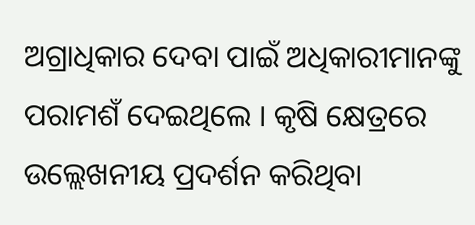ଅଗ୍ରାଧିକାର ଦେବା ପାଇଁ ଅଧିକାରୀମାନଙ୍କୁ ପରାମଶଁ ଦେଇଥିଲେ । କୃଷି କ୍ଷେତ୍ରରେ ଉଲ୍ଲେଖନୀୟ ପ୍ରଦର୍ଶନ କରିଥିବା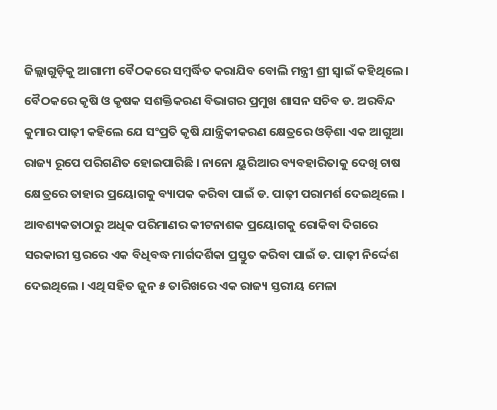ଜିଲ୍ଲାଗୁଡ଼ିକୁ ଆଗାମୀ ବୈଠକରେ ସମ୍ବର୍ଦ୍ଧିତ କରାଯିବ ବୋଲି ମନ୍ତ୍ରୀ ଶ୍ରୀ ସ୍ୱାଇଁ କହିଥିଲେ ।
ବୈଠକରେ କୃଷି ଓ କୃଷକ ସଶକ୍ତିକରଣ ବିଭାଗର ପ୍ରମୁଖ ଶାସନ ସଚିବ ଡ. ଅରବିନ୍ଦ କୁମାର ପାଢ଼ୀ କହିଲେ ଯେ ସଂପ୍ରତି କୃଷି ଯାନ୍ତ୍ରିକୀକରଣ କ୍ଷେତ୍ରରେ ଓଡ଼ିଶା ଏକ ଆଗୁଆ ରାଜ୍ୟ ରୂପେ ପରିଗଣିତ ହୋଇପାରିଛି । ନାନୋ ୟୁରିଆର ବ୍ୟବହାରିତାକୁ ଦେଖି ଚାଷ କ୍ଷେତ୍ରରେ ତାହାର ପ୍ରୟୋଗକୁ ବ୍ୟାପକ କରିବା ପାଇଁ ଡ. ପାଢ଼ୀ ପରାମର୍ଶ ଦେଇଥିଲେ । ଆବଶ୍ୟକତାଠାରୁ ଅଧିକ ପରିମାଣର କୀଟନାଶକ ପ୍ରୟୋଗକୁ ରୋକିବା ଦିଗରେ ସରକାରୀ ସ୍ତରରେ ଏକ ବିଧିବଦ୍ଧ ମାର୍ଗଦର୍ଶିକା ପ୍ରସ୍ତୁତ କରିବା ପାଇଁ ଡ. ପାଢ଼ୀ ନିର୍ଦ୍ଦେଶ ଦେଇଥିଲେ । ଏଥି ସହିତ ଜୁନ ୫ ତାରିଖରେ ଏକ ରାଜ୍ୟ ସ୍ତରୀୟ ମେଳା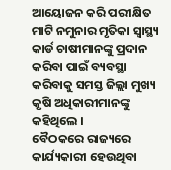ଆୟୋଜନ କରି ପରୀକ୍ଷିତ ମାଟି ନମୁନାର ମୃତିକା ସ୍ୱାସ୍ଥ୍ୟ କାର୍ଡ ଚାଷୀମାନଙ୍କୁ ପ୍ରଦାନ କରିବା ପାଇଁ ବ୍ୟବସ୍ଥା କରିବାକୁ ସମସ୍ତ ଜିଲ୍ଲା ମୁଖ୍ୟ କୃଷି ଅଧିକାରୀମାନଙ୍କୁ କହିଥିଲେ ।
ବୈଠକରେ ରାଜ୍ୟରେ କାର୍ଯ୍ୟକାରୀ ହେଉଥିବା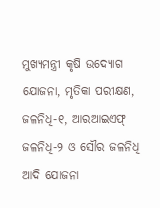ମୁଖ୍ୟମନ୍ତ୍ରୀ କୃଷି ଉଦ୍ୟୋଗ ଯୋଜନା, ମୃତିକା ପରୀକ୍ଷଣ, ଜଳନିଧି-୧, ଆରଆଇଏଫ୍ ଜଳନିଧି-୨ ଓ ସୌର ଜଳନିଧି ଆଦି ଯୋଜନା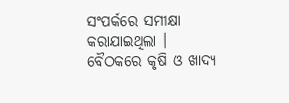ସଂପର୍କରେ ସମୀକ୍ଷା କରାଯାଇଥିଲା । ବୈଠକରେ କୃଷି ଓ ଖାଦ୍ୟ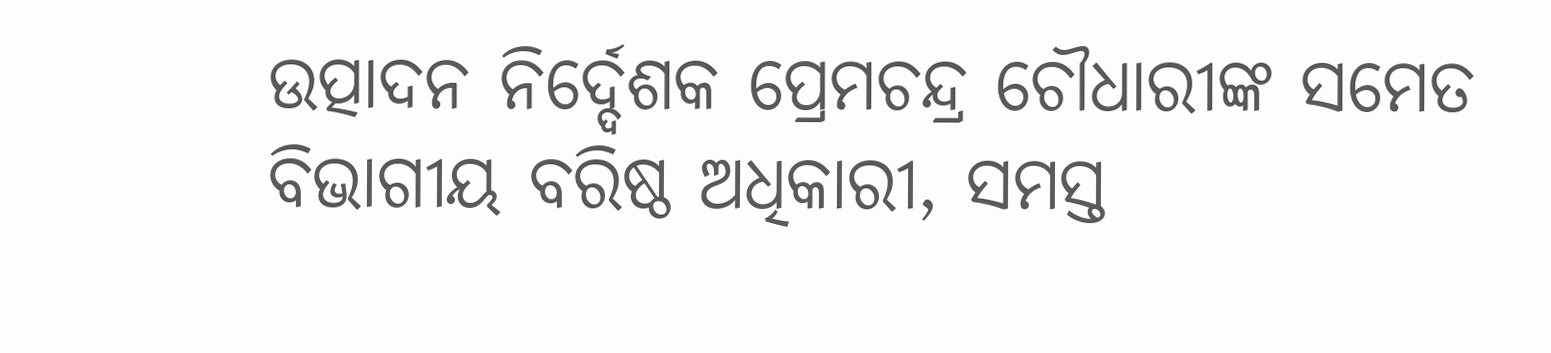ଉତ୍ପାଦନ ନିର୍ଦ୍ଦେଶକ ପ୍ରେମଚନ୍ଦ୍ର ଚୌଧାରୀଙ୍କ ସମେତ ବିଭାଗୀୟ ବରିଷ୍ଠ ଅଧିକାରୀ, ସମସ୍ତ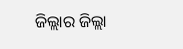ଜିଲ୍ଲାର ଜିଲ୍ଲା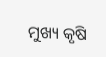ମୁଖ୍ୟ କୃଷି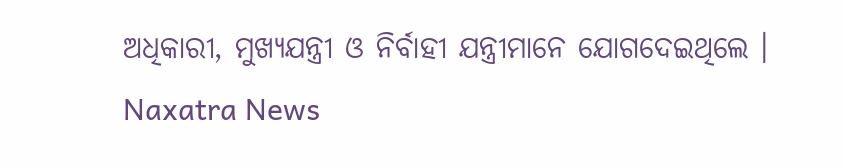ଅଧିକାରୀ, ମୁଖ୍ୟଯନ୍ତ୍ରୀ ଓ ନିର୍ବାହୀ ଯନ୍ତ୍ରୀମାନେ ଯୋଗଦେଇଥିଲେ ।
Naxatra News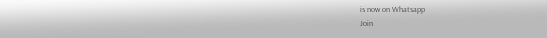is now on Whatsapp
Join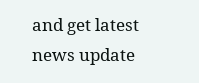and get latest news update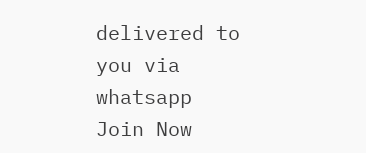delivered to you via whatsapp
Join Now